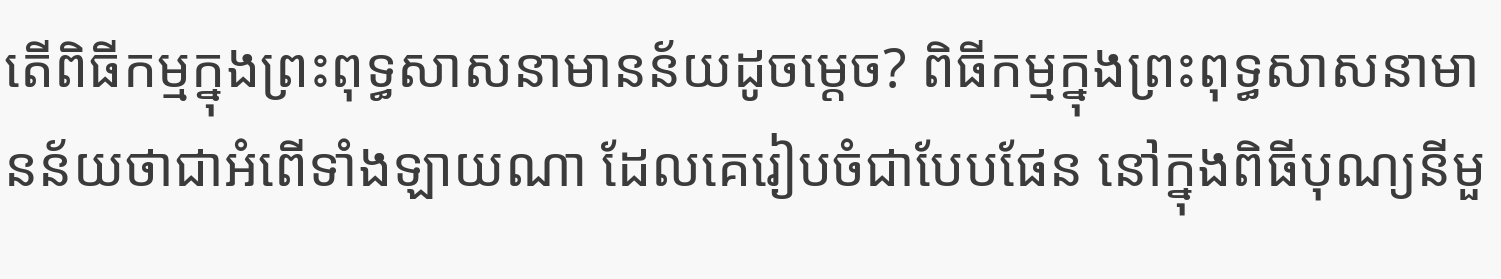តើពិធីកម្មក្នុងព្រះពុទ្ធសាសនាមានន័យដូចម្តេច? ពិធីកម្មក្នុងព្រះពុទ្ធសាសនាមានន័យថាជាអំពើទាំងឡាយណា ដែលគេរៀបចំជាបែបផែន នៅក្នុងពិធីបុណ្យនីមួ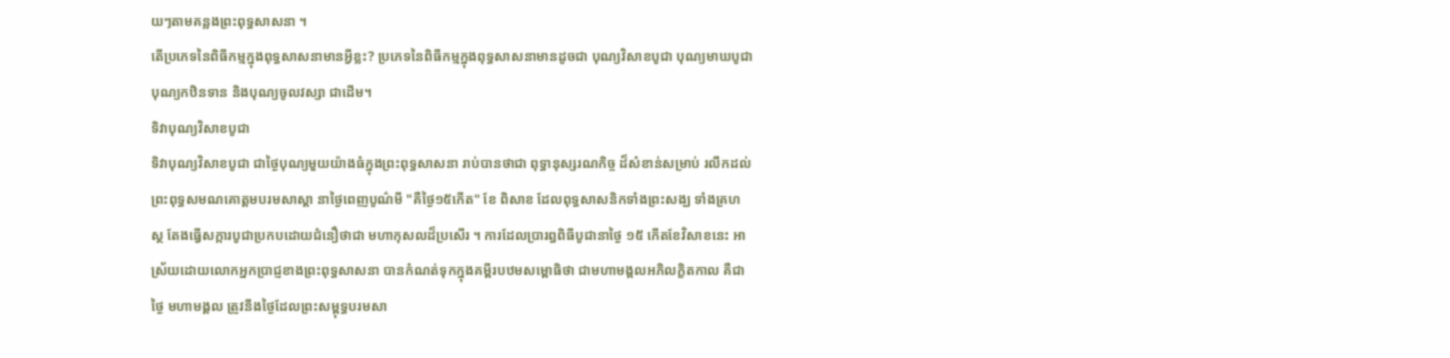យៗតាមគន្លងព្រះពុទ្ធសាសនា ។
តើប្រភេទនៃពិធីកម្មក្នុងពុទ្ធសាសនាមានអ្វីខ្លះ? ប្រភេទនៃពិធីកម្មក្នុងពុទ្ធសាសនាមានដូចជា បុណ្យវិសាខបូជា បុណ្យមាឃបូជា បុណ្យកឋិនទាន និងបុណ្យចូលវស្សា ជាដើម។
ទិវាបុណ្យវិសាខបូជា
ទិវាបុណ្យវិសាខបូជា ជាថ្ងៃបុណ្យមួយយ៉ាងធំក្នុងព្រះពុទ្ធសាសនា រាប់បានថាជា ពុទ្ធានុស្សរណកិច្ច ដ៏សំខាន់សម្រាប់ រលឹកដល់ព្រះពុទ្ធសមណគោត្តមបរមសាស្ដា នាថ្ងៃពេញបូណ៌មី "គឺថ្ងៃ១៥កើត" ខែ ពិសាខ ដែលពុទ្ធសាសនិកទាំងព្រះសង្ឃ ទាំងគ្រហស្ថ តែងធ្វើសក្ការបូជាប្រកបដោយជំនឿថាជា មហាកុសលដ៏ប្រសើរ ។ ការដែលប្រារព្ធពិធីបូជានាថ្ងៃ ១៥ កើតខែវិសាខនេះ អាស្រ័យដោយលោកអ្នកប្រាជ្ញខាងព្រះពុទ្ធសាសនា បានកំណត់ទុកក្នុងគម្ពីរបឋមសម្ពោធិថា ជាមហាមង្គលអភិលក្ខិតកាល គឺជាថ្ងៃ មហាមង្គល ត្រូវនឹងថ្ងៃដែលព្រះសម្ពុទ្ធបរមសា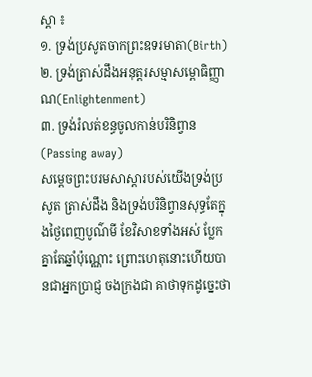ស្ដា ៖
១. ទ្រង់ប្រសូតចាកព្រះឧទរមាតា(Birth)
២. ទ្រង់ត្រាស់ដឹងអនុត្តរសម្មាសម្ពោធិញ្ញាណ(Enlightenment)
៣. ទ្រង់រំលត់ខន្ធចូលកាន់បរិនិព្វាន(Passing away)
សម្តេចព្រះបរមសាស្ដារបស់យើងទ្រង់ប្រសូត ត្រាស់ដឹង និងទ្រង់បរិនិព្វានសុទ្ធតែក្នុងថ្ងៃពេញបូណ៌មី ខែវិសាខទាំងអស់ ប្លែកគ្នាតែឆ្នាំប៉ុណ្ណោះ ព្រោះហេតុនោះហើយបានជាអ្នកប្រាជ្ញ ចងក្រងជា គាថាទុកដូច្នេះថា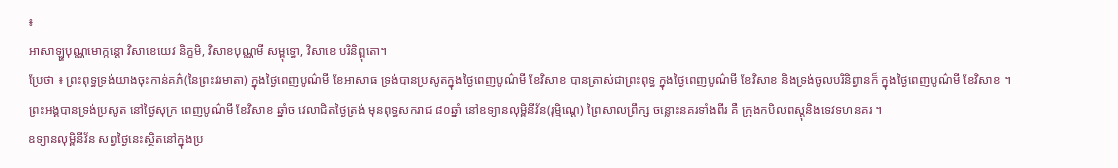៖
អាសាឡ្ហបុណ្ណមោក្កន្តោ វិសាខេយេវ និក្ខមិ, វិសាខបុណ្ណមី សម្ពុទ្ធោ, វិសាខេ បរិនិព្ពុតោ។
ប្រែថា ៖ ព្រះពុទ្ធទ្រង់យាងចុះកាន់គភ៌(នៃព្រះវរមាតា) ក្នុងថ្ងៃពេញបូណ៌មី ខែអាសាធ ទ្រង់បានប្រសូតក្នុងថ្ងៃពេញបូណ៌មី ខែវិសាខ បានត្រាស់ជាព្រះពុទ្ធ ក្នុងថ្ងៃពេញបូណ៌មី ខែវិសាខ និងទ្រង់ចូលបរិនិព្វានក៏ ក្នុងថ្ងៃពេញបូណ៌មី ខែវិសាខ ។
ព្រះអង្គបានទ្រង់ប្រសូត នៅថ្ងៃសុក្រ ពេញបូណ៌មី ខែវិសាខ ឆ្នាំច វេលាជិតថ្ងៃត្រង់ មុនពុទ្ធសករាជ ៨០ឆ្នាំ នៅឧទ្យានលុម្ពិនីវ័ន(រុម្មិណ្តេ) ព្រៃសាលព្រឹក្ស ចន្លោះនគរទាំងពីរ គឺ ក្រុងកបិលពស្តុនិងទេវទហនគរ ។
ឧទ្យានលុម្ពិនីវ័ន សព្វថ្ងៃនេះស្ថិតនៅក្នុងប្រ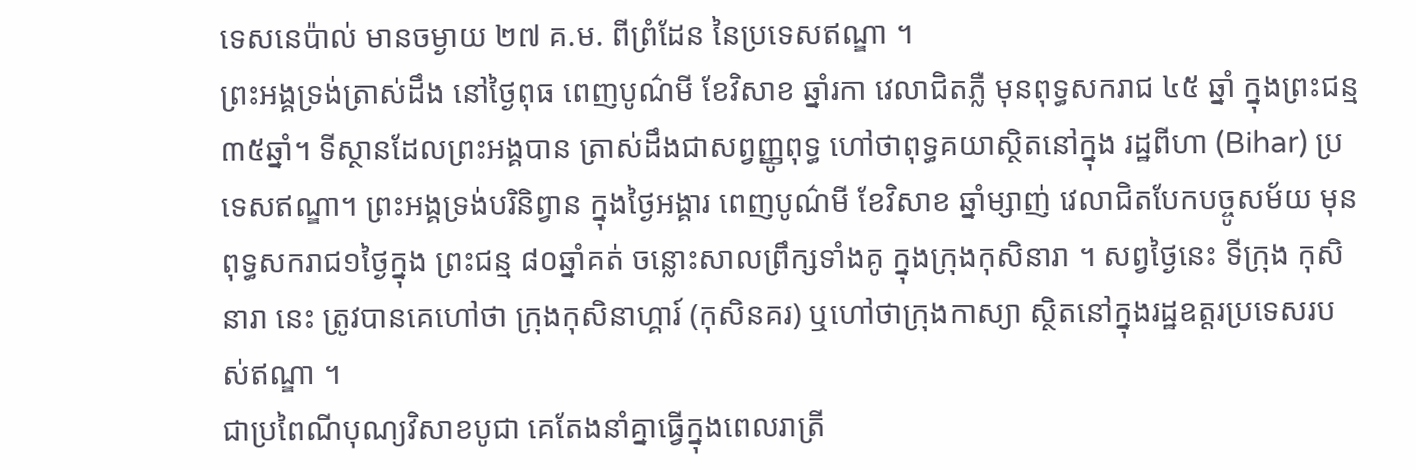ទេសនេប៉ាល់ មានចម្ងាយ ២៧ គ.ម. ពីព្រំដែន នៃប្រទេសឥណ្ឌា ។
ព្រះអង្គទ្រង់ត្រាស់ដឹង នៅថ្ងៃពុធ ពេញបូណ៌មី ខែវិសាខ ឆ្នាំរកា វេលាជិតភ្លឺ មុនពុទ្ធសករាជ ៤៥ ឆ្នាំ ក្នុងព្រះជន្ម ៣៥ឆ្នាំ។ ទីស្ថានដែលព្រះអង្គបាន ត្រាស់ដឹងជាសព្វញ្ញូពុទ្ធ ហៅថាពុទ្ធគយាស្ថិតនៅក្នុង រដ្ឋពីហា (Bihar) ប្រទេសឥណ្ឌា។ ព្រះអង្គទ្រង់បរិនិព្វាន ក្នុងថ្ងៃអង្គារ ពេញបូណ៌មី ខែវិសាខ ឆ្នាំម្សាញ់ វេលាជិតបែកបច្ចូសម័យ មុនពុទ្ធសករាជ១ថ្ងៃក្នុង ព្រះជន្ម ៨០ឆ្នាំគត់ ចន្លោះសាលព្រឹក្សទាំងគូ ក្នុងក្រុងកុសិនារា ។ សព្វថ្ងៃនេះ ទីក្រុង កុសិនារា នេះ ត្រូវបានគេហៅថា ក្រុងកុសិនាហ្គារ៍ (កុសិនគរ) ឬហៅថាក្រុងកាស្យា ស្ថិតនៅក្នុងរដ្ឋឧត្តរប្រទេសរបស់ឥណ្ឌា ។
ជាប្រពៃណីបុណ្យវិសាខបូជា គេតែងនាំគ្នាធ្វើក្នុងពេលរាត្រី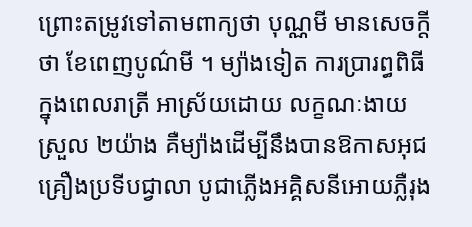ព្រោះតម្រូវទៅតាមពាក្យថា បុណ្ណមី មានសេចក្តីថា ខែពេញបូណ៌មី ។ ម្យ៉ាងទៀត ការប្រារព្ធពិធីក្នុងពេលរាត្រី អាស្រ័យដោយ លក្ខណៈងាយស្រួល ២យ៉ាង គឺម្យ៉ាងដើម្បីនឹងបានឱកាសអុជគ្រឿងប្រទីបជ្វាលា បូជាភ្លើងអគ្គិសនីអោយភ្លឺរុង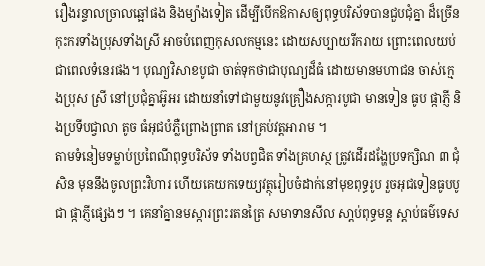រឿងរន្ទាលច្រាលឆ្អៅផង និងម្យ៉ាងទៀត ដើម្បីបើកឱកាសឲ្យពុទ្ធបរិស័ទបានជួបជុំគ្នា ដ៏ច្រើនកុះករទាំងប្រុសទាំងស្រី អាចបំពេញកុសលកម្មនេះ ដោយសប្បាយរីករាយ ព្រោះពេលយប់ ជាពេលទំនេរផង។ បុណ្យវិសាខបូជា ចាត់ទុកថាជាបុណ្យដ៏ធំ ដោយមានមហាជន ចាស់ក្មេងប្រុស ស្រី នៅប្រជុំគ្នាអ៊ូអរ ដោយនាំទៅជាមួយនូវគ្រឿងសក្ការបូជា មានទៀន ធូប ផ្កាភ្ញី និងប្រទីបជ្វាលា តូច ធំអុជបំភ្លឺព្រោងព្រាត នៅគ្រប់វត្តអារាម ។
តាមទំនៀមទម្លាប់ប្រពៃណីពុទ្ធបរិស័ទ ទាំងបព្វជិត ទាំងគ្រហស្ថ ត្រូវដើរដង្ហែប្រទក្សិណ ៣ ជុំសិន មុននឹងចូលព្រះវិហារ ហើយគេយកទេយ្យវត្ថុរៀបចំដាក់នៅមុខពុទ្ធរូប រួចអុជទៀនធូបបូជា ផ្កាភ្ញីផ្សេងៗ ។ គេនាំគ្នានមស្ការព្រះរតនត្រៃ សមាទានសីល សា្តប់ពុទ្ធមន្ត ស្តាប់ធម៌ទេស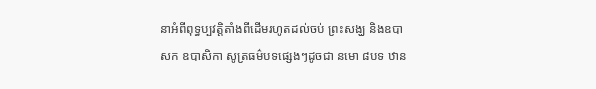នាអំពីពុទ្ធប្បវត្តិតាំងពីដើមរហូតដល់ចប់ ព្រះសង្ឃ និងឧបាសក ឧបាសិកា សូត្រធម៌បទផ្សេងៗដូចជា នមោ ៨បទ ឋាន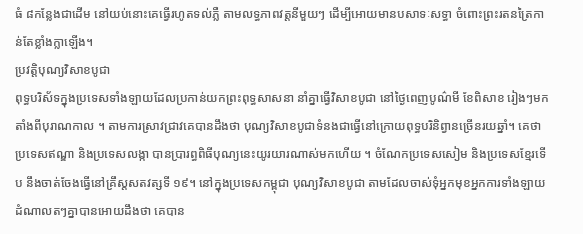ធំ ៨កន្លែងជាដើម នៅយប់នោះគេធ្វើរហូតទល់ភ្លឺ តាមលទ្ធភាពវត្តនីមួយៗ ដើម្បីអោយមានបសាទៈសទ្ធា ចំពោះព្រះរតនត្រៃកាន់តែខ្លាំងក្លាឡើង។
ប្រវត្តិបុណ្យវិសាខបូជា
ពុទ្ធបរិស័ទក្នុងប្រទេសទាំងឡាយដែលប្រកាន់យកព្រះពុទ្ធសាសនា នាំគ្នាធ្វើវិសាខបូជា នៅថ្ងៃពេញបូណ៌មី ខែពិសាខ រៀងៗមកតាំងពីបុរាណកាល ។ តាមការស្រាវជ្រាវគេបានដឹងថា បុណ្យវិសាខបូជាទំនងជាធ្វើនៅក្រោយពុទ្ធបរិនិព្វានច្រើនរយឆ្នាំ។ គេថាប្រទេសឥណ្ឌា និងប្រទេសលង្កា បានប្រារព្ធពិធីបុណ្យនេះយូរយារណាស់មកហើយ ។ ចំណែកប្រទេសសៀម និងប្រទេសខ្មែរទើប នឹងចាត់ចែងធ្វើនៅគ្រឹស្តសតវត្សទី ១៩។ នៅក្នុងប្រទេសកម្ពុជា បុណ្យវិសាខបូជា តាមដែលចាស់ទុំអ្នកមុខអ្នកការទាំងឡាយដំណាលតៗគ្នាបានអោយដឹងថា គេបាន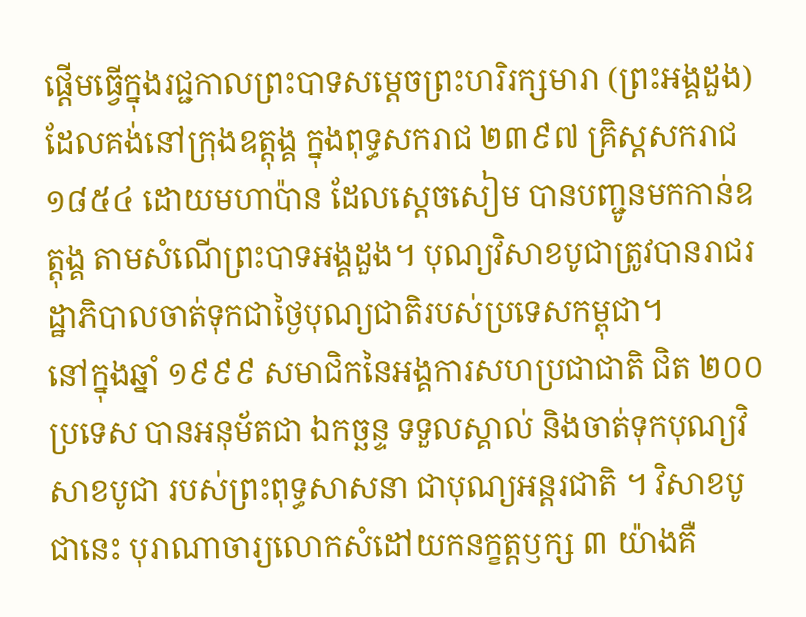ផ្តើមធ្វើក្នុងរជ្ជកាលព្រះបាទសម្តេចព្រះហរិរក្សមារា (ព្រះអង្គដួង) ដែលគង់នៅក្រុងឧត្តុង្គ ក្នុងពុទ្ធសករាជ ២៣៩៧ គ្រិស្តសករាជ ១៨៥៤ ដោយមហាប៉ាន ដែលស្តេចសៀម បានបញ្ជូនមកកាន់ឧត្តុង្គ តាមសំណើព្រះបាទអង្គដួង។ បុណ្យវិសាខបូជាត្រូវបានរាជរដ្ឋាភិបាលចាត់ទុកជាថ្ងៃបុណ្យជាតិរបស់ប្រទេសកម្ពុជា។
នៅក្នុងឆ្នាំ ១៩៩៩ សមាជិកនៃអង្គការសហប្រជាជាតិ ជិត ២០០ ប្រទេស បានអនុម័តជា ឯកច្ឆន្ទ ទទួលស្គាល់ និងចាត់ទុកបុណ្យវិសាខបូជា របស់ព្រះពុទ្ធសាសនា ជាបុណ្យអន្តរជាតិ ។ វិសាខបូជានេះ បុរាណាចារ្យលោកសំដៅយកនក្ខត្តឫក្ស ៣ យ៉ាងគឺ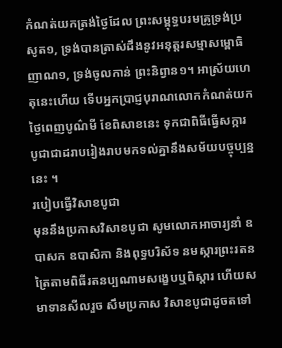កំណត់យកត្រង់ថ្ងៃដែល ព្រះសម្ពុទ្ធបរមគ្រូទ្រង់ប្រសូត១, ទ្រង់បានត្រាស់ដឹងនូវអនុត្តរសម្មាសម្ពោធិញាណ១, ទ្រង់ចូលកាន់ ព្រះនិព្វាន១។ អាស្រ័យហេតុនេះហើយ ទើបអ្នកប្រាជ្ញបុរាណលោកកំណត់យក ថ្ងៃពេញបូណ៌មី ខែពិសាខនេះ ទុកជាពិធីធ្វើសក្ការបូជាជាដរាបរៀងរាបមកទល់គ្នានឹងសម័យបច្ចុប្បន្ននេះ ។
របៀបធ្វើវិសាខបូជា
មុននឹងប្រកាសវិសាខបូជា សូមលោកអាចារ្យនាំ ឧបាសក ឧបាសិកា និងពុទ្ធបរិស័ទ នមស្ការព្រះរតនត្រៃតាមពិធីរតនប្បណាមសង្ខេបឬពិស្តារ ហើយសមាទានសីលរួច សឹមប្រកាស វិសាខបូជាដូចតទៅ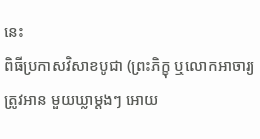នេះ
ពិធីប្រកាសវិសាខបូជា (ព្រះភិក្ខុ ឬលោកអាចារ្យ ត្រូវអាន មួយឃ្លាម្តងៗ អោយ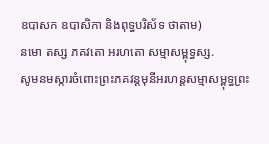ឧបាសក ឧបាសិកា និងពុទ្ធបរិស័ទ ថាតាម)
នមោ តស្ស ភគវតោ អរហតោ សម្មាសម្ពុទ្ធស្ស.
សូមនមស្ការចំពោះព្រះភគវន្តមុនីអរហន្តសម្មាសម្ពុទ្ធព្រះ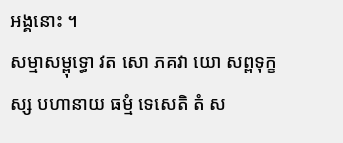អង្គនោះ ។
សម្មាសម្ពុទ្ធោ វត សោ ភគវា យោ សព្ពទុក្ខស្ស បហានាយ ធម្មំ ទេសេតិ តំ ស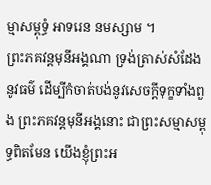ម្មាសម្ពុទ្ធំ អាទរេន នមស្សាម ។
ព្រះភគវន្តមុនីអង្គណា ទ្រង់ត្រាស់សំដែងនូវធម៌ ដើម្បីកំចាត់បង់នូវសេចក្តីទុក្ខទាំងពួង ព្រះភគវន្តមុនីអង្គនោះ ជាព្រះសម្មាសម្ពុទ្ធពិតមែន យើងខ្ញុំព្រះអ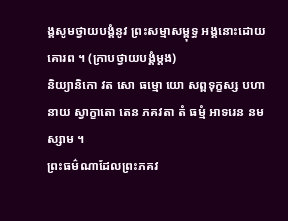ង្គសូមថ្វាយបង្គំនូវ ព្រះសម្មាសម្ពុទ្ធ អង្គនោះដោយគោរព ។ (ក្រាបថ្វាយបង្គំម្តង)
និយ្យានិកោ វត សោ ធម្មោ យោ សព្ពទុក្ខស្ស បហានាយ ស្វាក្ខាតោ តេន ភគវតា តំ ធម្មំ អាទរេន នមស្សាម ។
ព្រះធម៌ណាដែលព្រះភគវ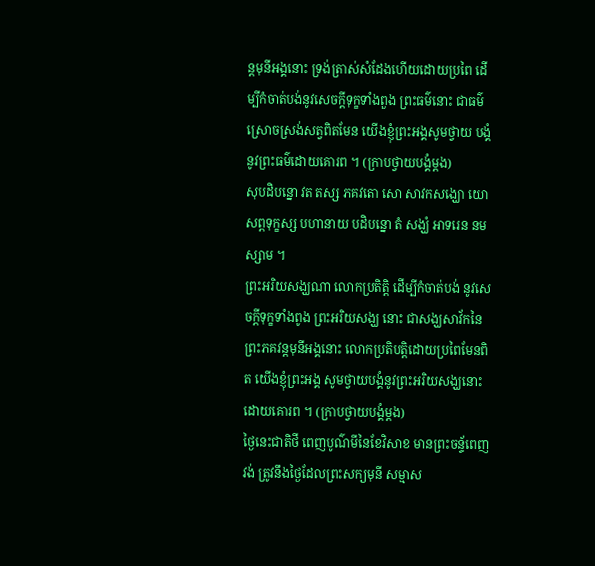ន្តមុនីអង្គនោះ ទ្រង់ត្រាស់សំដែងហើយដោយប្រពៃ ដើម្បីកំចាត់បង់នូវសេចក្តីទុក្ខទាំងពួង ព្រះធម៌នោះ ជាធម៌ស្រោចស្រង់សត្វពិតមែន យើងខ្ញុំព្រះអង្គសូមថ្វាយ បង្គំនូវព្រះធម៌ដោយគោរព ។ (ក្រាបថ្វាយបង្គំម្តង)
សុបដិបន្នោ វត តស្ស ភគវតោ សោ សាវកសង្ឃោ យោ សព្ពទុក្ខស្ស បហានាយ បដិបន្នោ តំ សង្ឃំ អាទរេន នមស្សាម ។
ព្រះអរិយសង្ឃណា លោកប្រតិត្តិ ដើម្បីកំចាត់បង់ នូវសេចក្តីទុក្ខទាំងពូង ព្រះអរិយសង្ឃ នោះ ជាសង្ឃសាវ័កនៃព្រះភគវន្តមុនីអង្គនោះ លោកប្រតិបត្តិដោយប្រពៃមែនពិត យើងខ្ញុំព្រះអង្គ សូមថ្វាយបង្គំនូវព្រះអរិយសង្ឃនោះដោយគោរព ។ (ក្រាបថ្វាយបង្គំម្តង)
ថ្ងៃនេះជាតិថី ពេញបូណ៌មីនៃខែវិសាខ មានព្រះចន្ទ័ពេញវង់ ត្រូវនឹងថ្ងៃដែលព្រះសក្យមុនី សម្មាស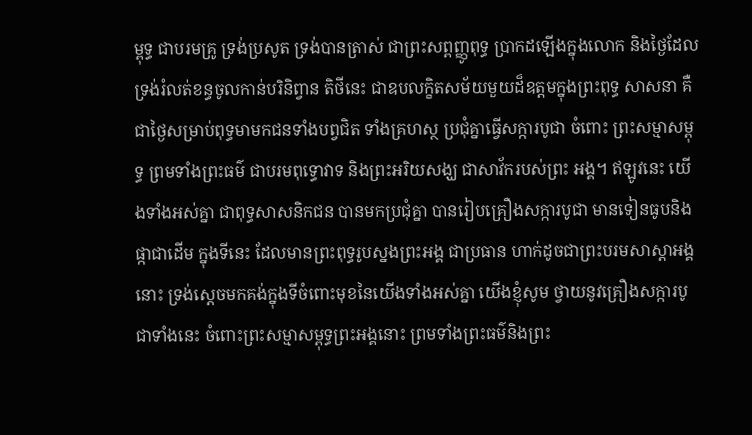ម្ពុទ្ធ ជាបរមគ្រូ ទ្រង់ប្រសូត ទ្រង់បានត្រាស់ ជាព្រះសព្ពញ្ញូពុទ្ធ ប្រាកដឡើងក្នុងលោក និងថ្ងៃដែលទ្រង់រំលត់ខន្ធចូលកាន់បរិនិព្វាន តិថីនេះ ជាឧបលក្ខិតសម័យមួយដ៏ឧត្តមក្នុងព្រះពុទ្ធ សាសនា គឺជាថ្ងៃសម្រាប់ពុទ្ធមាមកជនទាំងបព្វជិត ទាំងគ្រហស្ថ ប្រជុំគ្នាធ្វើសក្ការបូជា ចំពោះ ព្រះសម្មាសម្ពុទ្ធ ព្រមទាំងព្រះធម៌ ជាបរមពុទ្ធោវាទ និងព្រះអរិយសង្ឃ ជាសាវ័ករបស់ព្រះ អង្គ។ ឥឡូវនេះ យើងទាំងអស់គ្នា ជាពុទ្ធសាសនិកជន បានមកប្រជុំគ្នា បានរៀបគ្រឿងសក្ការបូជា មានទៀនធូបនិងផ្កាជាដើម ក្នុងទីនេះ ដែលមានព្រះពុទ្ធរូបស្នងព្រះអង្គ ជាប្រធាន ហាក់ដូចជាព្រះបរមសាស្តាអង្គនោះ ទ្រង់ស្តេចមកគង់ក្នុងទីចំពោះមុខនៃយើងទាំងអស់គ្នា យើងខ្ញុំសូម ថ្វាយនូវគ្រឿងសក្ការបូជាទាំងនេះ ចំពោះព្រះសម្មាសម្ពុទ្ធព្រះអង្គនោះ ព្រមទាំងព្រះធម៌និងព្រះ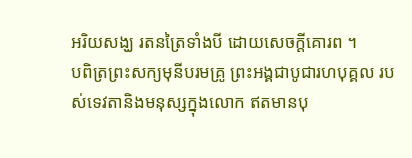អរិយសង្ឃ រតនត្រៃទាំងបី ដោយសេចក្តីគោរព ។
បពិត្រព្រះសក្យមុនីបរមគ្រូ ព្រះអង្គជាបូជារហបុគ្គល របស់ទេវតានិងមនុស្សក្នុងលោក ឥតមានបុ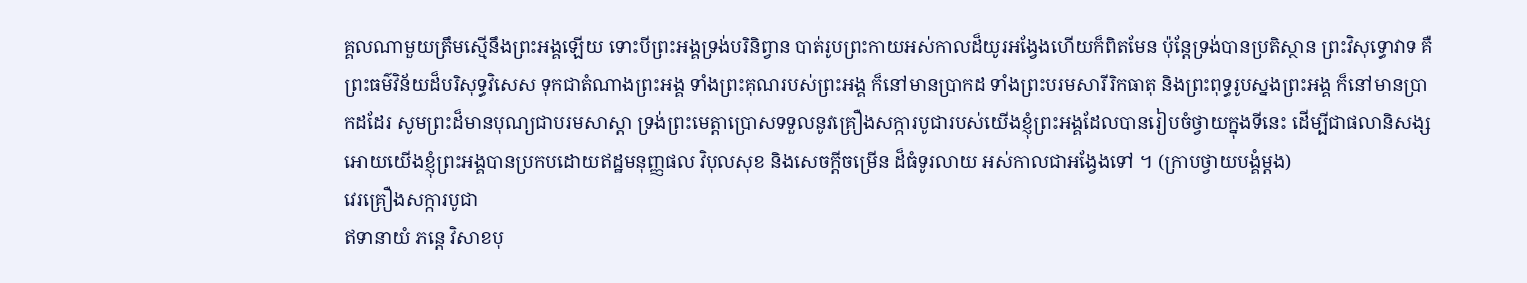គ្គលណាមួយត្រឹមស្មើនឹងព្រះអង្គឡើយ ទោះបីព្រះអង្គទ្រង់បរិនិព្វាន បាត់រូបព្រះកាយអស់កាលដ៏យូរអង្វែងហើយក៏ពិតមែន ប៉ុន្តែទ្រង់បានប្រតិស្ថាន ព្រះវិសុទ្ធោវាទ គឺព្រះធម៌វិន័យដ៏បរិសុទ្ធវិសេស ទុកជាតំណាងព្រះអង្គ ទាំងព្រះគុណរបស់ព្រះអង្គ ក៏នៅមានប្រាកដ ទាំងព្រះបរមសារីរិកធាតុ និងព្រះពុទ្ធរូបស្នងព្រះអង្គ ក៏នៅមានប្រាកដដែរ សូមព្រះដ៏មានបុណ្យជាបរមសាស្តា ទ្រង់ព្រះមេត្តាប្រោសទទួលនូវគ្រឿងសក្ការបូជារបស់យើងខ្ញុំព្រះអង្គដែលបានរៀបចំថ្វាយក្នុងទីនេះ ដើម្បីជាផលានិសង្ស អោយយើងខ្ញុំព្រះអង្គបានប្រកបដោយឥដ្ឋមនុញ្ញផល វិបុលសុខ និងសេចក្តីចម្រើន ដ៏ធំទូរលាយ អស់កាលជាអង្វែងទៅ ។ (ក្រាបថ្វាយបង្គំម្តង)
វេរគ្រឿងសក្ការបូជា
ឥទានាយំ ភន្តេ វិសាខបុ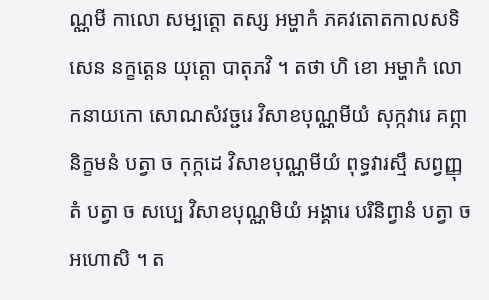ណ្ណមី កាលោ សម្បត្តោ តស្ស អម្ហាកំ ភគវតោតកាលសទិសេន នក្ខត្តេន យុត្តោ បាតុភវិ ។ តថា ហិ ខោ អម្ហាកំ លោកនាយកោ សោណសំវច្ជរេ វិសាខបុណ្ណមីយំ សុក្កវារេ គព្ភានិក្ខមនំ បត្វា ច កុក្កដេ វិសាខបុណ្ណមីយំ ពុទ្ធវារស្មឹ សព្វញ្ញុតំ បត្វា ច សប្បេ វិសាខបុណ្ណមិយំ អង្គារេ បរិនិព្វានំ បត្វា ច អហោសិ ។ ត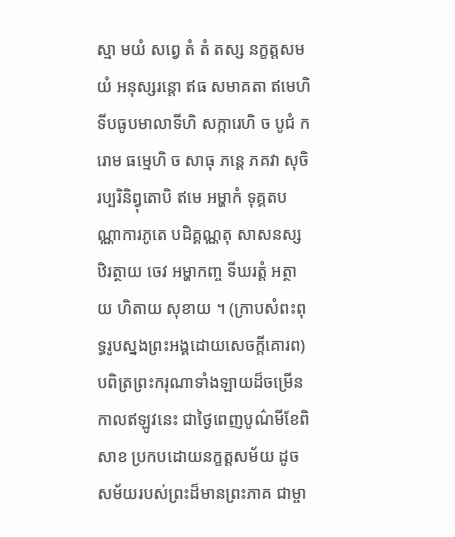ស្មា មយំ សព្វេ តំ តំ តស្ស នក្ខត្តសមយំ អនុស្សរន្តោ ឥធ សមាគតា ឥមេហិ ទីបធូបមាលាទីហិ សក្ការេហិ ច បូជំ ករោម ធម្មេហិ ច សាធុ ភន្តេ ភគវា សុចិរប្បរិនិព្វុតោបិ ឥមេ អម្ហាកំ ទុគ្គតបណ្ណាការភូតេ បដិគ្គណ្ណតុ សាសនស្សឋិរត្ថាយ ចេវ អម្ហាកញ្ច ទីឃរត្តំ អត្ថាយ ហិតាយ សុខាយ ។ (ក្រាបសំពះពុទ្ធរូបស្នងព្រះអង្គដោយសេចក្ដីគោរព)
បពិត្រព្រះករុណាទាំងឡាយដ៏ចម្រើន កាលឥឡូវនេះ ជាថ្ងៃពេញបូណ៌មីខែពិសាខ ប្រកបដោយនក្ខត្តសម័យ ដូចសម័យរបស់ព្រះដ៏មានព្រះភាគ ជាម្ចា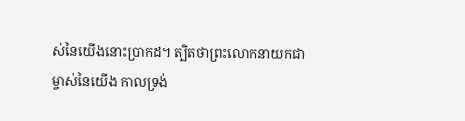ស់នៃយើងនោះប្រាកដ។ ត្បិតថាព្រះលោកនាយកជាម្ចាស់នៃយើង កាលទ្រង់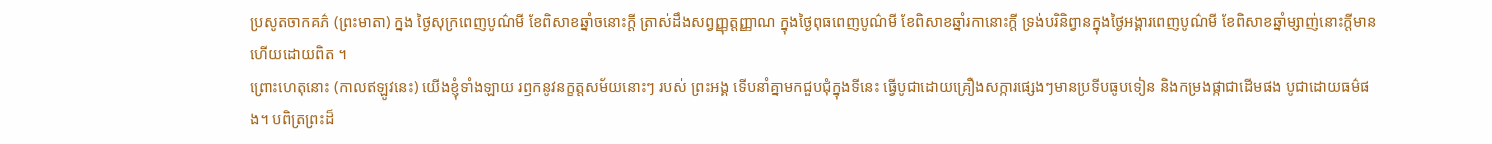ប្រសូតចាកគភ៌ (ព្រះមាតា) ក្នង ថ្ងៃសុក្រពេញបូណ៌មី ខែពិសាខឆ្នាំចនោះក្តី ត្រាស់ដឹងសព្វញ្ញុត្តញ្ញាណ ក្នុងថ្ងៃពុធពេញបូណ៌មី ខែពិសាខឆ្នាំរកានោះក្តី ទ្រង់បរិនិព្វានក្នុងថ្ងៃអង្គារពេញបូណ៌មី ខែពិសាខឆ្នាំម្សាញ់នោះក្តីមានហើយដោយពិត ។
ព្រោះហេតុនោះ (កាលឥឡូវនេះ) យើងខ្ញុំទាំងឡាយ រឭកនូវនក្ខត្តសម័យនោះៗ របស់ ព្រះអង្គ ទើបនាំគ្នាមកជួបជុំក្នុងទីនេះ ធ្វើបូជាដោយគ្រឿងសក្ការផ្សេងៗមានប្រទីបធូបទៀន និងកម្រងផ្កាជាដើមផង បូជាដោយធម៌ផង។ បពិត្រព្រះដ៏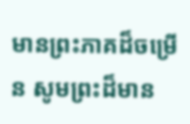មានព្រះភាគដ៏ចម្រើន សូមព្រះដ៏មាន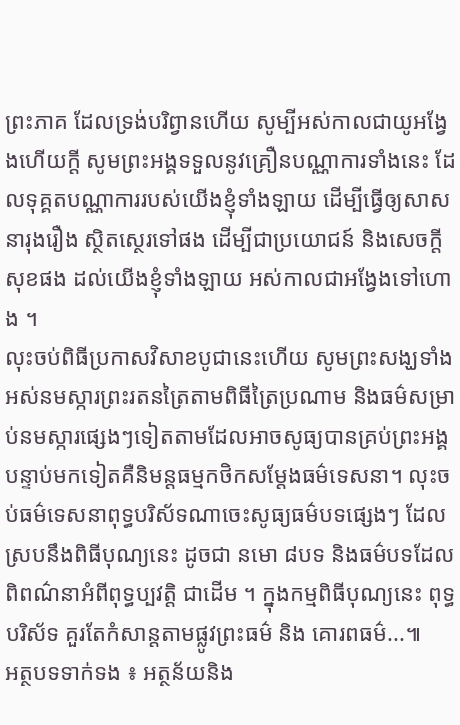ព្រះភាគ ដែលទ្រង់បរិព្វានហើយ សូម្បីអស់កាលជាយូអង្វែងហើយក្តី សូមព្រះអង្គទទួលនូវគ្រឿនបណ្ណាការទាំងនេះ ដែលទុគ្គតបណ្ណាការរបស់យើងខ្ញុំទាំងឡាយ ដើម្បីធ្វើឲ្យសាសនារុងរឿង ស្ថិតស្ថេរទៅផង ដើម្បីជាប្រយោជន៍ និងសេចក្តីសុខផង ដល់យើងខ្ញុំទាំងឡាយ អស់កាលជាអង្វែងទៅហោង ។
លុះចប់ពិធីប្រកាសវិសាខបូជានេះហើយ សូមព្រះសង្ឃទាំងអស់នមស្ការព្រះរតនត្រៃតាមពិធីត្រៃប្រណាម និងធម៌សម្រាប់នមស្ការផ្សេងៗទៀតតាមដែលអាចសូធ្យបានគ្រប់ព្រះអង្គបន្ទាប់មកទៀតគឺនិមន្តធម្មកថិកសម្តែងធម៌ទេសនា។ លុះចប់ធម៌ទេសនាពុទ្ធបរិស័ទណាចេះសូធ្យធម៌បទផ្សេងៗ ដែលស្របនឹងពិធីបុណ្យនេះ ដូចជា នមោ ៨បទ និងធម៌បទដែលពិពណ៌នាអំពីពុទ្ធប្បវត្តិ ជាដើម ។ ក្នុងកម្មពិធីបុណ្យនេះ ពុទ្ធបរិស័ទ គួរតែកំសាន្តតាមផ្លូវព្រះធម៌ និង គោរពធម៌...៕
អត្ថបទទាក់ទង ៖ អត្ថន័យនិង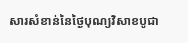សារសំខាន់នៃថ្ងៃបុណ្យវិសាខបូជា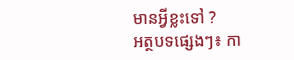មានអ្វីខ្លះទៅ ?
អត្ថបទផ្សេងៗ៖ កា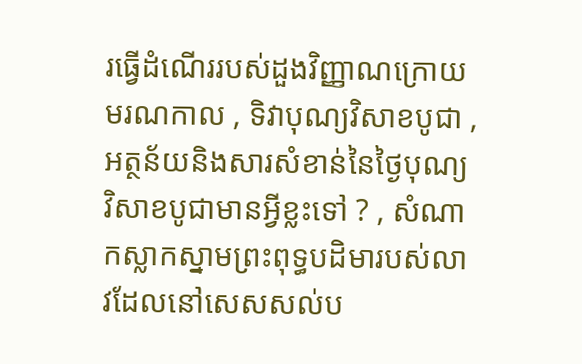រធ្វើដំណើររបស់ដួងវិញ្ញាណក្រោយមរណកាល , ទិវាបុណ្យវិសាខបូជា , អត្ថន័យនិងសារសំខាន់នៃថ្ងៃបុណ្យវិសាខបូជាមានអ្វីខ្លះទៅ ? , សំណាកស្លាកស្នាមព្រះពុទ្ធបដិមារបស់លាវដែលនៅសេសសល់ប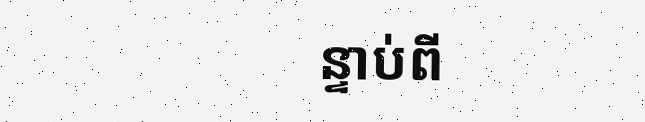ន្ទាប់ពី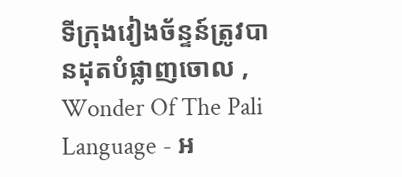ទីក្រុងវៀងច័ន្ទន៍ត្រូវបានដុតបំផ្លាញចោល , Wonder Of The Pali Language - អ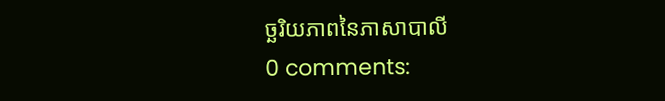ច្ឆរិយភាពនៃភាសាបាលី
0 comments: